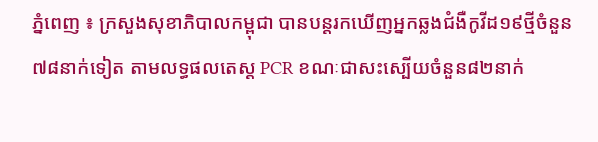ភ្នំពេញ ៖ ក្រសួងសុខាភិបាលកម្ពុជា បានបន្តរកឃើញអ្នកឆ្លងជំងឺកូវីដ១៩ថ្មីចំនួន៧៨នាក់ទៀត តាមលទ្ធផលតេស្ត PCR ខណៈជាសះស្បើយចំនួន៨២នាក់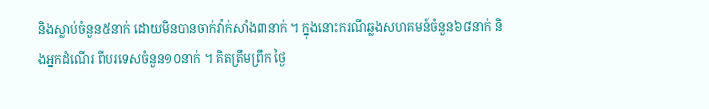និងស្លាប់ចំនួន៥នាក់ ដោយមិនបានចាក់វ៉ាក់សាំង៣នាក់ ។ ក្នុងនោះករណីឆ្លងសហគមន៍ចំនួន៦៨នាក់ និងអ្នកដំណើរ ពីបរទេសចំនួន១០នាក់ ។ គិតត្រឹមព្រឹក ថ្ងៃ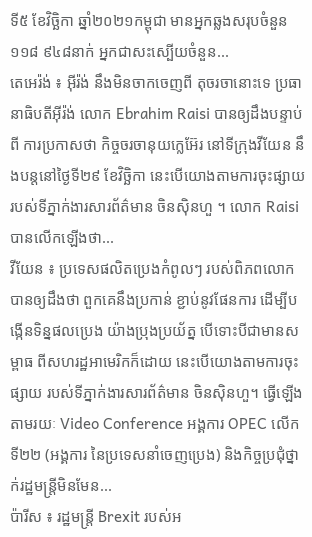ទី៥ ខែវិច្ឆិកា ឆ្នាំ២០២១កម្ពុជា មានអ្នកឆ្លងសរុបចំនួន ១១៨ ៩៤៨នាក់ អ្នកជាសះស្បើយចំនួន...
តេអេរ៉ង់ ៖ អ៊ីរ៉ង់ នឹងមិនចាកចេញពី តុចរចានោះទេ ប្រធានាធិបតីអ៊ីរ៉ង់ លោក Ebrahim Raisi បានឲ្យដឹងបន្ទាប់ពី ការប្រកាសថា កិច្ចចរចានុយក្លេអ៊ែរ នៅទីក្រុងវីយែន នឹងបន្តនៅថ្ងៃទី២៩ ខែវិច្ឆិកា នេះបើយោងតាមការចុះផ្សាយ របស់ទីភ្នាក់ងារសារព័ត៌មាន ចិនស៊ិនហួ ។ លោក Raisi បានលើកឡើងថា...
វីយែន ៖ ប្រទេសផលិតប្រេងកំពូលៗ របស់ពិភពលោកបានឲ្យដឹងថា ពួកគេនឹងប្រកាន់ ខ្ជាប់នូវផែនការ ដើម្បីបង្កើនទិន្នផលប្រេង យ៉ាងប្រុងប្រយ័ត្ន បើទោះបីជាមានសម្ពាធ ពីសហរដ្ឋអាមេរិកក៏ដោយ នេះបើយោងតាមការចុះផ្សាយ របស់ទីភ្នាក់ងារសារព័ត៌មាន ចិនស៊ិនហួ។ ធ្វើឡើងតាមរយៈ Video Conference អង្គការ OPEC លើកទី២២ (អង្គការ នៃប្រទេសនាំចេញប្រេង) និងកិច្ចប្រជុំថ្នាក់រដ្ឋមន្ត្រីមិនមែន...
ប៉ារីស ៖ រដ្ឋមន្ត្រី Brexit របស់អ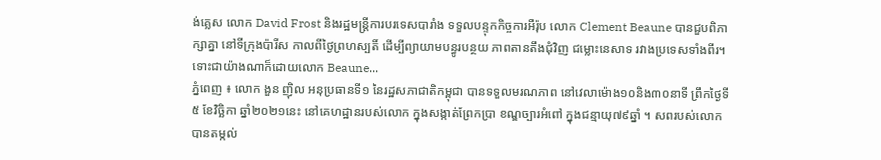ង់គ្លេស លោក David Frost និងរដ្ឋមន្ត្រីការបរទេសបារាំង ទទួលបន្ទុកកិច្ចការអឺរ៉ុប លោក Clement Beaune បានជួបពិភាក្សាគ្នា នៅទីក្រុងប៉ារីស កាលពីថ្ងៃព្រហស្បតិ៍ ដើម្បីព្យាយាមបន្ធូរបន្ថយ ភាពតានតឹងជុំវិញ ជម្លោះនេសាទ រវាងប្រទេសទាំងពីរ។ ទោះជាយ៉ាងណាក៏ដោយលោក Beaune...
ភ្នំពេញ ៖ លោក ងួន ញ៉ិល អនុប្រធានទី១ នៃរដ្ឋសភាជាតិកម្ពុជា បានទទួលមរណភាព នៅវេលាម៉ោង១០និង៣០នាទី ព្រឹកថ្ងៃទី៥ ខែវិច្ឆិកា ឆ្នាំ២០២១នេះ នៅគេហដ្ឋានរបស់លោក ក្នុងសង្កាត់ព្រែកប្រា ខណ្ឌច្បារអំពៅ ក្នុងជន្មាយុ៧៩ឆ្នាំ ។ សពរបស់លោក បានតម្កល់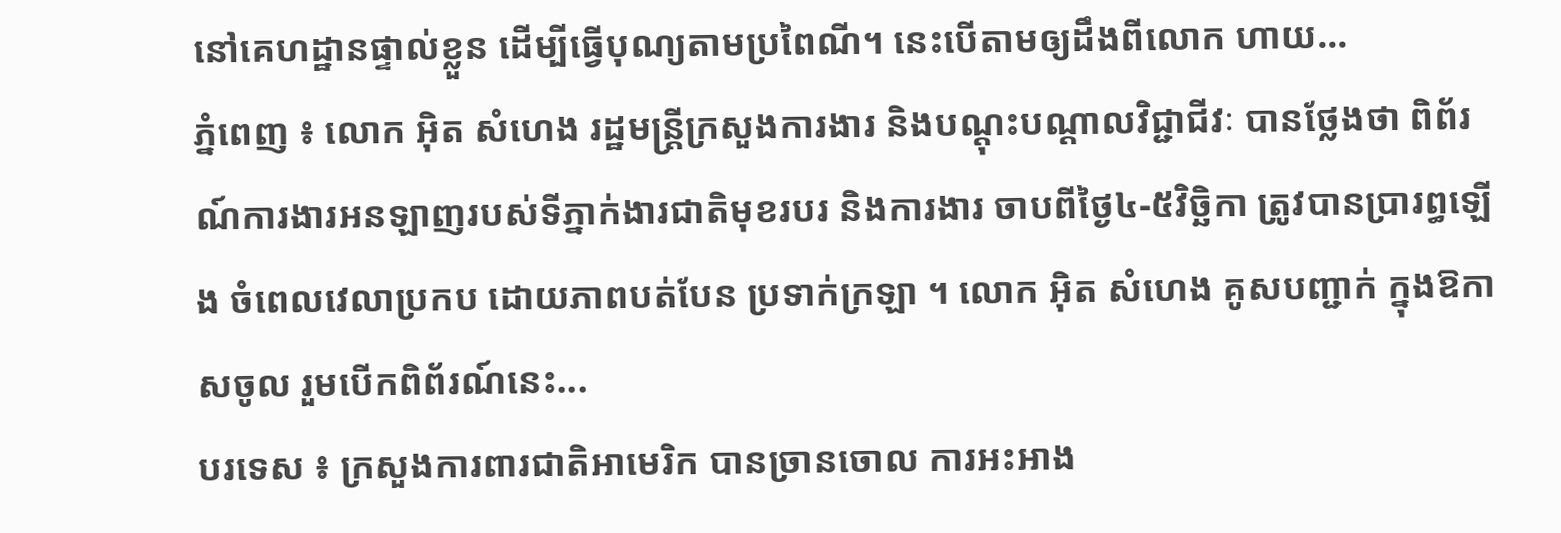នៅគេហដ្ឋានផ្ទាល់ខ្លួន ដើម្បីធ្វើបុណ្យតាមប្រពៃណី។ នេះបើតាមឲ្យដឹងពីលោក ហាយ...
ភ្នំពេញ ៖ លោក អ៊ិត សំហេង រដ្ឋមន្ត្រីក្រសួងការងារ និងបណ្តុះបណ្តាលវិជ្ជាជីវៈ បានថ្លែងថា ពិព័រណ៍ការងារអនឡាញរបស់ទីភ្នាក់ងារជាតិមុខរបរ និងការងារ ចាបពីថ្ងៃ៤-៥វិច្ឆិកា ត្រូវបានប្រារព្ធឡើង ចំពេលវេលាប្រកប ដោយភាពបត់បែន ប្រទាក់ក្រឡា ។ លោក អ៊ិត សំហេង គូសបញ្ជាក់ ក្នុងឱកាសចូល រួមបើកពិព័រណ៍នេះ...
បរទេស ៖ ក្រសួងការពារជាតិអាមេរិក បានច្រានចោល ការអះអាង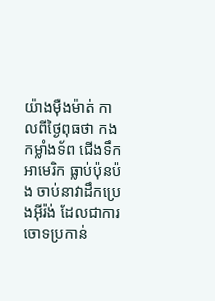យ៉ាងម៉ឺងម៉ាត់ កាលពីថ្ងៃពុធថា កងកម្លាំងទ័ព ជើងទឹកអាមេរិក ធ្លាប់ប៉ុនប៉ង ចាប់នាវាដឹកប្រេងអ៊ីរ៉ង់ ដែលជាការចោទប្រកាន់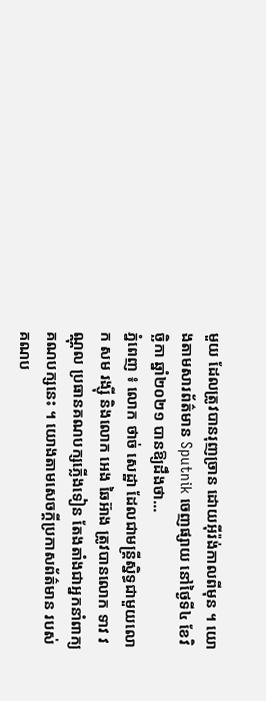មួយ ដែលត្រូវបានរុញច្រាន ដោយអ៊ីរ៉ង់កាលពីមុន ។ យោងតាមសារព័ត៌មាន Sputnik ចេញផ្សាយ នៅថ្ងៃទី៤ ខែវិច្ឆិកា ឆ្នាំ២០២១ បានឱ្យដឹងថា...
ភ្នំពេញ ៖ លោក ថាច់ សេដ្ឋា ដែលជាមន្រ្តីស្និទ្ធជាមួយលោក សម រង្ស៊ី និងលោក អេង ឆៃអ៊ាង ត្រូវបានលោក ទាវ វណ្ណុល ប្រធានគណបក្សភ្លើងទៀន តែងតាំងជាអ្នកនាំពាក្យគណបក្សនេះ ។ យោងតាមសេចក្តីប្រកាសព័ត៌មាន របស់គណប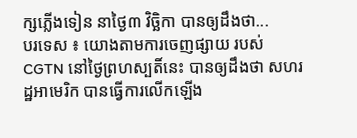ក្សភ្លើងទៀន នាថ្ងៃ៣ វិច្ឆិកា បានឲ្យដឹងថា...
បរទេស ៖ យោងតាមការចេញផ្សាយ របស់ CGTN នៅថ្ងៃព្រហស្បតិ៍នេះ បានឲ្យដឹងថា សហរដ្ឋអាមេរិក បានធ្វើការលើកឡើង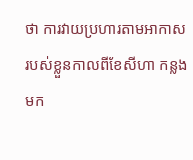ថា ការវាយប្រហារតាមអាកាស របស់ខ្លួនកាលពីខែសីហា កន្លងមក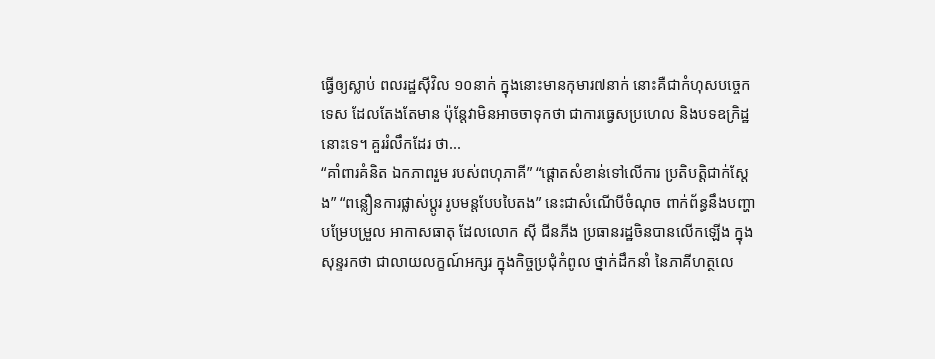ធ្វើឲ្យស្លាប់ ពលរដ្ឋស៊ីវិល ១០នាក់ ក្នុងនោះមានកុមារ៧នាក់ នោះគឺជាកំហុសបច្ចេកទេស ដែលតែងតែមាន ប៉ុន្តែវាមិនអាចចាទុកថា ជាការធ្វេសប្រហេល និងបទឧក្រិដ្ឋនោះទេ។ គួររំលឹកដែរ ថា...
“គាំពារគំនិត ឯកភាពរួម របស់ពហុភាគី” “ផ្តោតសំខាន់ទៅលើការ ប្រតិបតិ្តជាក់ស្តែង” “ពន្លឿនការផ្លាស់ប្តូរ រូបមន្តបែបបៃតង” នេះជាសំណើបីចំណុច ពាក់ព័ន្ធនឹងបញ្ហា បម្រែបម្រួល អាកាសធាតុ ដែលលោក ស៊ី ជីនភីង ប្រធានរដ្ឋចិនបានលើកឡើង ក្នុងសុន្ទរកថា ជាលាយលក្ខណ៍អក្សរ ក្នុងកិច្ចប្រជុំកំពូល ថ្នាក់ដឹកនាំ នៃភាគីហត្ថលេ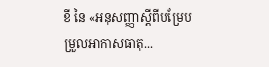ខី នៃ «អនុសញ្ញាស្តីពីបម្រែបម្រួលអាកាសធាតុ...